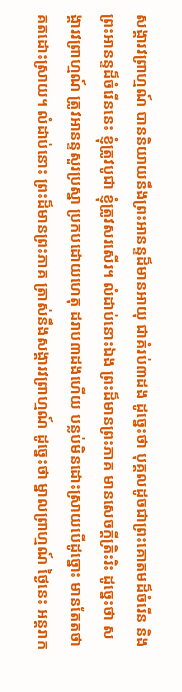សង្គារវព្រាហ្មណ៍ បាននិយាយនឹងព្រះអានន្ទដ៏មានអាយុ ជាគំរប់៣ដង ដូច្នេះថា បុគ្គលដូចជាព្រះគោតមដ៏ចំរើន និងព្រះអានន្ទដ៏ចំរើននេះ ខ្ញុំត្រូវបូជា ខ្ញុំត្រូវសរសើរ។ លំដាប់នោះឯង ព្រះដ៏មានព្រះភាគ មានសេចក្ដីត្រិះរិះ ដូច្នេះថា សង្គារវព្រាហ្មណ៍ ត្រូវអានន្ទសួរប្រស្នា ប្រកបដោយហេតុ ដរាប៣ដងហើយ បន្លប់មិនដោះស្រាយបើដូច្នោះ មានតែតថាគតដោះស្រាយ។ លំដាប់នោះ ព្រះដ៏មានព្រះភាគ ត្រាស់នឹងសង្គារវព្រាហ្មណ៍ ដូច្នេះថា ម្នាលព្រាហ្មណ៍ ថ្ងៃនេះ អន្តរាក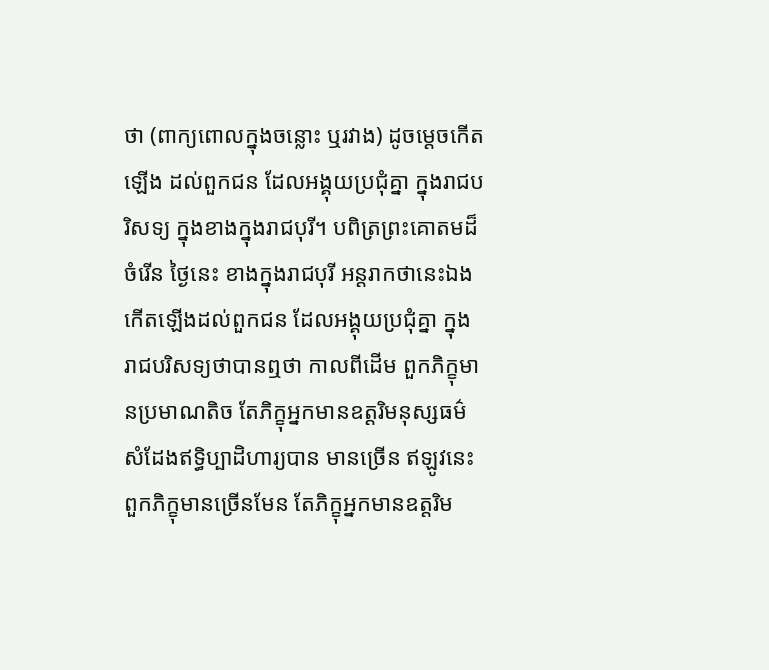ថា (ពាក្យពោលក្នុងចន្លោះ ឬរវាង) ដូចម្ដេចកើតឡើង ដល់ពួកជន ដែលអង្គុយប្រជុំគ្នា ក្នុងរាជបរិសទ្យ ក្នុងខាងក្នុងរាជបុរី។ បពិត្រព្រះគោតមដ៏ចំរើន ថ្ងៃនេះ ខាងក្នុងរាជបុរី អន្ដរាកថានេះឯង កើតឡើងដល់ពួកជន ដែលអង្គុយប្រជុំគ្នា ក្នុងរាជបរិសទ្យថាបានឮថា កាលពីដើម ពួកភិក្ខុមានប្រមាណតិច តែភិក្ខុអ្នកមានឧត្ដរិមនុស្សធម៌ សំដែងឥទ្ធិប្បាដិហារ្យបាន មានច្រើន ឥឡូវនេះ ពួកភិក្ខុមានច្រើនមែន តែភិក្ខុអ្នកមានឧត្ដរិម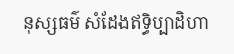នុស្សធម៌ សំដែងឥទ្ធិប្បាដិហា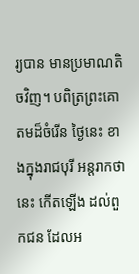រ្យបាន មានប្រមាណតិចវិញ។ បពិត្រព្រះគោតមដ៏ចំរើន ថ្ងៃនេះ ខាងក្នុងរាជបុរី អន្តរាកថានេះ កើតឡើង ដល់ពួកជន ដែលអ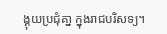ង្គុយប្រជុំគា្ន ក្នុងរាជបរិសទ្យ។